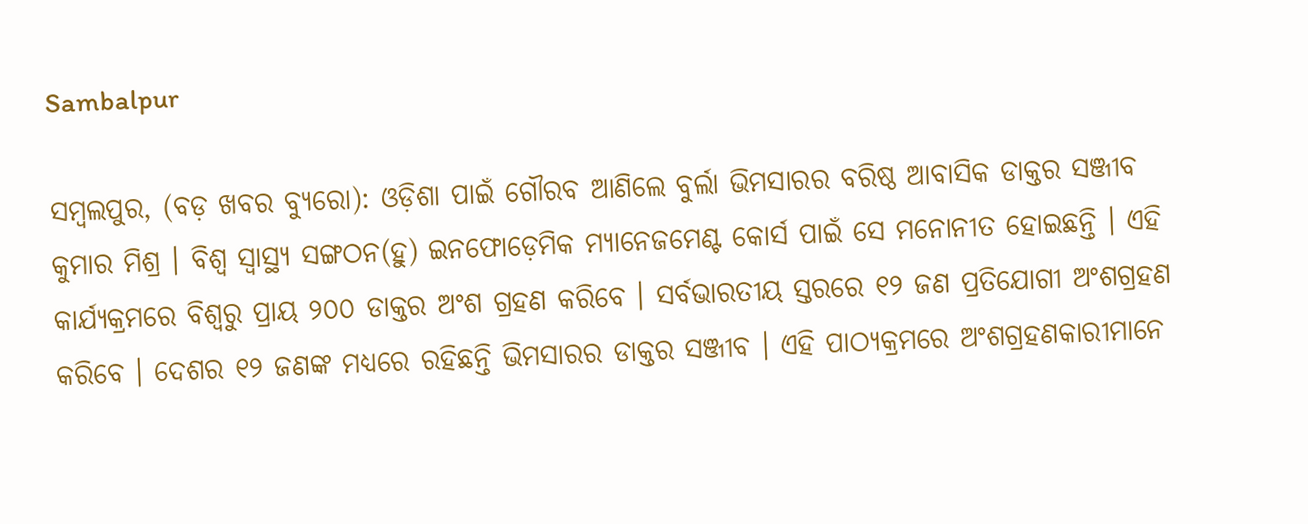Sambalpur

ସମ୍ବଲପୁର, (ବଡ଼ ଖବର ବ୍ୟୁରୋ): ଓଡ଼ିଶା ପାଇଁ ଗୌରବ ଆଣିଲେ ବୁର୍ଲା ଭିମସାରର ବରିଷ୍ଠ ଆବାସିକ ଡାକ୍ତର ସଞ୍ଜୀବ କୁମାର ମିଶ୍ର । ବିଶ୍ୱ ସ୍ୱାସ୍ଥ୍ୟ ସଙ୍ଗଠନ(ହୁ) ଇନଫୋଡ଼େମିକ ମ୍ୟାନେଜମେଣ୍ଟ କୋର୍ସ ପାଇଁ ସେ ମନୋନୀତ ହୋଇଛନ୍ତି । ଏହି କାର୍ଯ୍ୟକ୍ରମରେ ବିଶ୍ୱରୁ ପ୍ରାୟ ୨୦୦ ଡାକ୍ତର ଅଂଶ ଗ୍ରହଣ କରିବେ । ସର୍ବଭାରତୀୟ ସ୍ତରରେ ‍୧୨ ଜଣ ପ୍ରତିଯୋଗୀ ଅଂଶଗ୍ରହଣ କରିବେ । ଦେଶର ୧୨ ଜଣଙ୍କ ମଧ୍ୟରେ ରହିଛନ୍ତି ଭିମସାରର ଡାକ୍ତର ସଞ୍ଜୀବ । ଏହି ପାଠ୍ୟକ୍ରମରେ ଅଂଶଗ୍ରହଣକାରୀମାନେ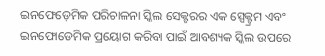ଇନଫେଡ଼େମିକ ପରିଚାଳନା ସ୍କିଲ ସେକ୍ଟରର ଏକ ସ୍ପେକ୍ଟ୍ରମ ଏବଂ ଇନଫୋଡେମିକ ପ୍ରୟୋଗ କରିବା ପାଇଁ ଆବଶ୍ୟକ ସ୍କିଲ ଉପରେ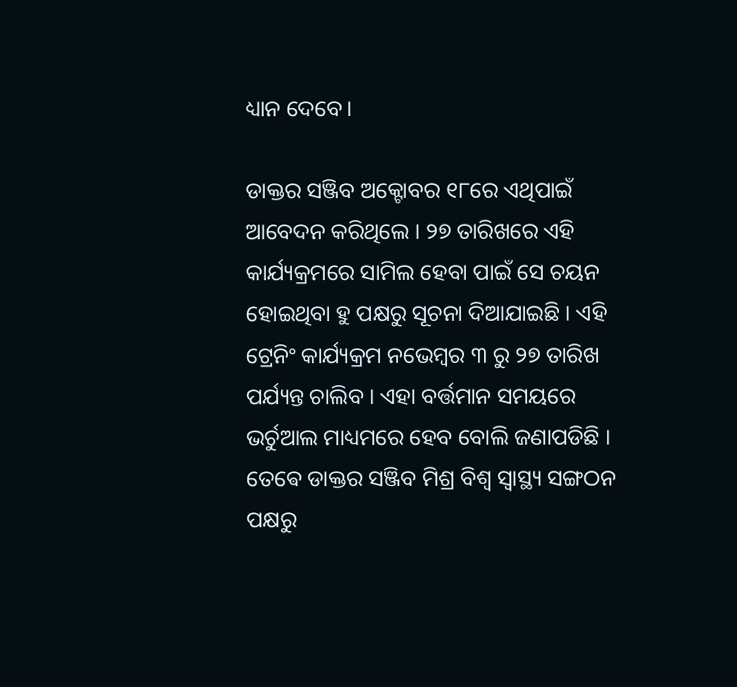ଧ୍ୟାନ ଦେବେ।

ଡାକ୍ତର ସଞ୍ଜିବ ଅକ୍ଟୋବର ୧୮ରେ ଏଥିପାଇଁ ଆବେଦନ କରିଥିଲେ । ୨୭ ତାରିଖରେ ଏହି କାର୍ଯ୍ୟକ୍ରମରେ ସାମିଲ ହେବା ପାଇଁ ସେ ଚୟନ ହୋଇଥିବା ହୁ ପକ୍ଷରୁ ସୂଚନା ଦିଆଯାଇଛି । ଏହି ଟ୍ରେନିଂ କାର୍ଯ୍ୟକ୍ରମ ନଭେମ୍ବର ୩ ରୁ ୨୭ ତାରିଖ ପର୍ଯ୍ୟନ୍ତ ଚାଲିବ । ଏହା ବର୍ତ୍ତମାନ ସମୟରେ ଭର୍ଚୁଆଲ ମାଧ୍ୟମରେ ହେବ ବୋଲି ଜଣାପଡିଛି । ତେଵେ ଡାକ୍ତର ସଞ୍ଜିବ ମିଶ୍ର ବିଶ୍ୱ ସ୍ୱାସ୍ଥ୍ୟ ସଙ୍ଗଠନ ପକ୍ଷରୁ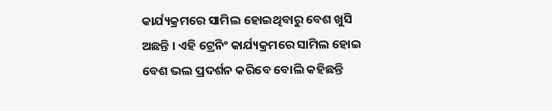କାର୍ଯ୍ୟକ୍ରମରେ ସାମିଲ ହୋଇଥିବାରୁ ବେଶ ଖୁସି ଅଛନ୍ତି । ଏହି ଟ୍ରେନିଂ କାର୍ଯ୍ୟକ୍ରମରେ ସାମିଲ ହୋଇ ବେଶ ଭଲ ପ୍ରଦର୍ଶନ କରିବେ ବୋଲି କହିଛନ୍ତି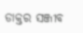ଡାକ୍ତର ସଞ୍ଜୀବ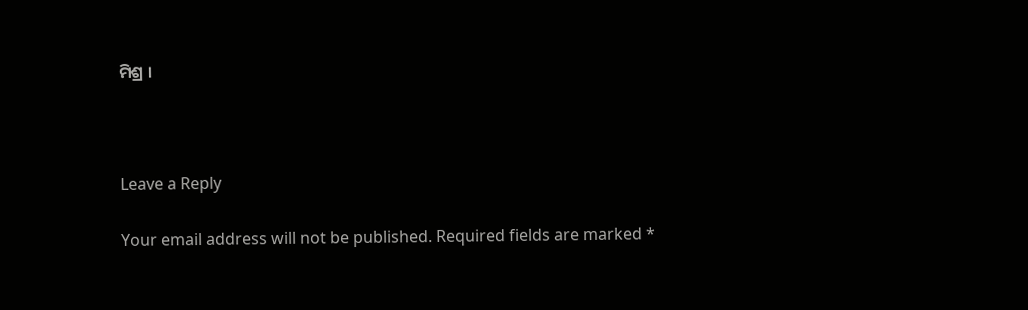ମିଶ୍ର ।



Leave a Reply

Your email address will not be published. Required fields are marked *